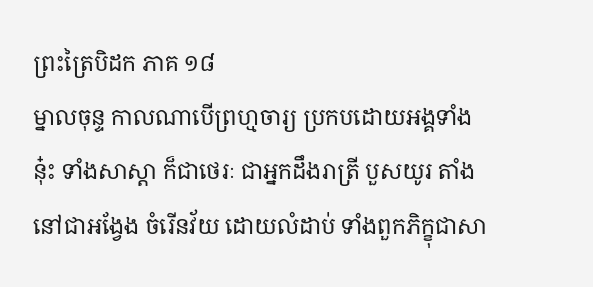ព្រះត្រៃបិដក ភាគ ១៨
ម្នាលចុន្ទ កាលណាបើព្រហ្មចារ្យ ប្រកបដោយអង្គទាំងនុ៎ះ ទាំងសាស្តា ក៏ជាថេរៈ ជាអ្នកដឹងរាត្រី បួសយូរ តាំងនៅជាអង្វែង ចំរើនវ័យ ដោយលំដាប់ ទាំងពួកភិក្ខុជាសា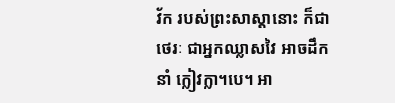វ័ក របស់ព្រះសាស្តានោះ ក៏ជាថេរៈ ជាអ្នកឈ្លាសវៃ អាចដឹកនាំ ក្លៀវក្លា។បេ។ អា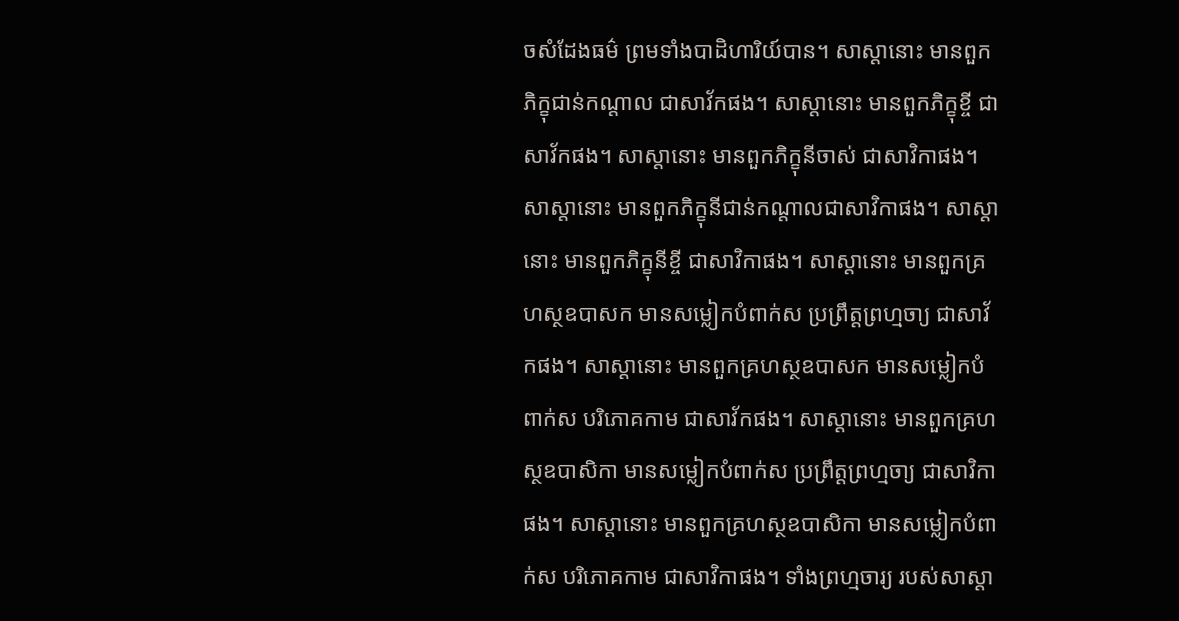ចសំដែងធម៌ ព្រមទាំងបាដិហារិយ៍បាន។ សាស្តានោះ មានពួកភិក្ខុជាន់កណ្តាល ជាសាវ័កផង។ សាស្តានោះ មានពួកភិក្ខុខ្ចី ជាសាវ័កផង។ សាស្តានោះ មានពួកភិក្ខុនីចាស់ ជាសាវិកាផង។ សាស្តានោះ មានពួកភិក្ខុនីជាន់កណ្តាលជាសាវិកាផង។ សាស្តានោះ មានពួកភិក្ខុនីខ្ចី ជាសាវិកាផង។ សាស្តានោះ មានពួកគ្រហស្ថឧបាសក មានសម្លៀកបំពាក់ស ប្រព្រឹត្តព្រហ្មចា្យ ជាសាវ័កផង។ សាស្តានោះ មានពួកគ្រហស្ថឧបាសក មានសម្លៀកបំពាក់ស បរិភោគកាម ជាសាវ័កផង។ សាស្តានោះ មានពួកគ្រហស្ថឧបាសិកា មានសម្លៀកបំពាក់ស ប្រព្រឹត្តព្រហ្មចា្យ ជាសាវិកាផង។ សាស្តានោះ មានពួកគ្រហស្ថឧបាសិកា មានសម្លៀកបំពាក់ស បរិភោគកាម ជាសាវិកាផង។ ទាំងព្រហ្មចារ្យ របស់សាស្តា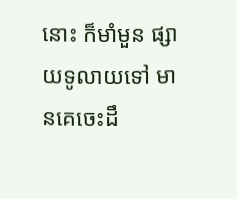នោះ ក៏មាំមួន ផ្សាយទូលាយទៅ មានគេចេះដឹ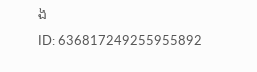ង
ID: 636817249255955892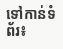ទៅកាន់ទំព័រ៖